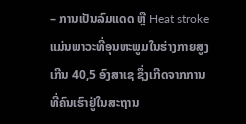– ການເປັນລົມແດດ ຫຼື Heat stroke ແມ່ນພາວະທີ່ອຸນຫະພູມໃນຮ່າງກາຍສູງເກີນ 40,5 ອົງສາເຊ ຊຶ່ງເກີດຈາກການທີ່ຄົນເຮົາຢູ່ໃນສະຖານ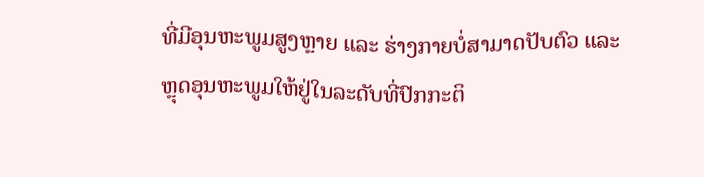ທີ່ມີອຸນຫະພູມສູງຫຼາຍ ແລະ ຮ່າງກາຍບໍ່ສາມາດປັບຕົວ ແລະ ຫຼຸດອຸນຫະພູມໃຫ້ຢູ່ໃນລະດັບທີ່ປົກກະຕິ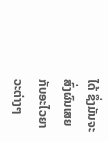ໄດ້ ຊຶ່ງມັນຈະສົ່ງຜົນເສຍກັບອະໄວຍາວະຕ່າງໆ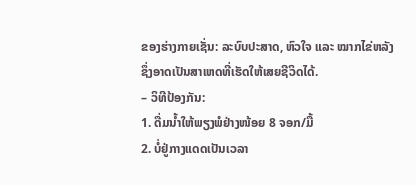ຂອງຮ່າງກາຍເຊັ່ນ: ລະບົບປະສາດ, ຫົວໃຈ ແລະ ໝາກໄຂ່ຫລັງຊຶ່ງອາດເປັນສາເຫດທີ່ເຮັດໃຫ້ເສຍຊີວິດໄດ້.
– ວິທີປ້ອງກັນ:
1. ດື່ມນໍ້າໃຫ້ພຽງພໍຢ່າງໜ້ອຍ 8 ຈອກ/ມື້
2. ບໍ່ຢູ່ກາງແດດເປັນເວລາ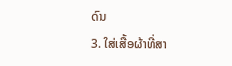ດົນ
3. ໃສ່ເສື້ອຜ້າທີ່ສາ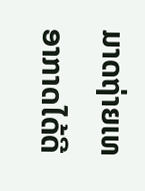ມາດຖ່າຍເທອາກາດໄດ້ດີ